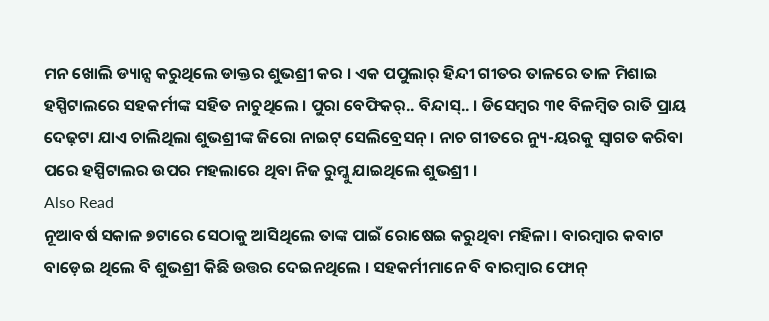ମନ ଖୋଲି ଡ୍ୟାନ୍ସ କରୁଥିଲେ ଡାକ୍ତର ଶୁଭଶ୍ରୀ କର । ଏକ ପପୁଲାର୍ ହିନ୍ଦୀ ଗୀତର ତାଳରେ ତାଳ ମିଶାଇ ହସ୍ପିଟାଲରେ ସହକର୍ମୀଙ୍କ ସହିତ ନାଚୁଥିଲେ । ପୁରା ବେଫିକର୍.. ବିନ୍ଦାସ୍.. । ଡିସେମ୍ବର ୩୧ ବିଳମ୍ବିତ ରାତି ପ୍ରାୟ ଦେଢ଼ଟା ଯାଏ ଚାଲିଥିଲା ଶୁଭଶ୍ରୀଙ୍କ ଜିରୋ ନାଇଟ୍ ସେଲିବ୍ରେସନ୍ । ନାଚ ଗୀତରେ ନ୍ୟୁ-ୟରକୁ ସ୍ୱାଗତ କରିବା ପରେ ହସ୍ପିଟାଲର ଉପର ମହଲାରେ ଥିବା ନିଜ ରୁମ୍କୁ ଯାଇଥିଲେ ଶୁଭଶ୍ରୀ ।
Also Read
ନୂଆବର୍ଷ ସକାଳ ୭ଟାରେ ସେଠାକୁ ଆସିଥିଲେ ତାଙ୍କ ପାଇଁ ରୋଷେଇ କରୁଥିବା ମହିଳା । ବାରମ୍ବାର କବାଟ ବାଡ଼େଇ ଥିଲେ ବି ଶୁଭଶ୍ରୀ କିଛି ଉତ୍ତର ଦେଇନଥିଲେ । ସହକର୍ମୀମାନେ ବି ବାରମ୍ବାର ଫୋନ୍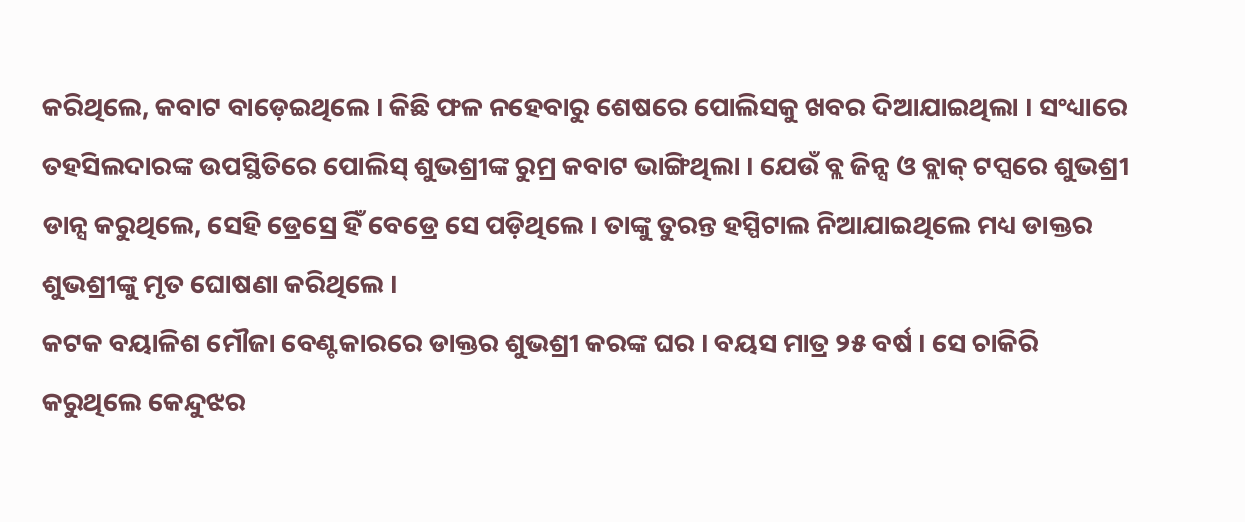କରିଥିଲେ, କବାଟ ବାଡ଼େଇଥିଲେ । କିଛି ଫଳ ନହେବାରୁ ଶେଷରେ ପୋଲିସକୁ ଖବର ଦିଆଯାଇଥିଲା । ସଂଧ୍ୟାରେ ତହସିଲଦାରଙ୍କ ଉପସ୍ଥିତିରେ ପୋଲିସ୍ ଶୁଭଶ୍ରୀଙ୍କ ରୁମ୍ର କବାଟ ଭାଙ୍ଗିଥିଲା । ଯେଉଁ ବ୍ଲ ଜିନ୍ସ ଓ ବ୍ଲାକ୍ ଟପ୍ସରେ ଶୁଭଶ୍ରୀ ଡାନ୍ସ କରୁଥିଲେ, ସେହି ଡ୍ରେସ୍ରେ ହିଁ ବେଡ୍ରେ ସେ ପଡ଼ିଥିଲେ । ତାଙ୍କୁ ତୁରନ୍ତ ହସ୍ପିଟାଲ ନିଆଯାଇଥିଲେ ମଧ୍ୟ ଡାକ୍ତର ଶୁଭଶ୍ରୀଙ୍କୁ ମୃତ ଘୋଷଣା କରିଥିଲେ ।
କଟକ ବୟାଳିଶ ମୌଜା ବେଣ୍ଟକାରରେ ଡାକ୍ତର ଶୁଭଶ୍ରୀ କରଙ୍କ ଘର । ବୟସ ମାତ୍ର ୨୫ ବର୍ଷ । ସେ ଚାକିରି କରୁଥିଲେ କେନ୍ଦୁଝର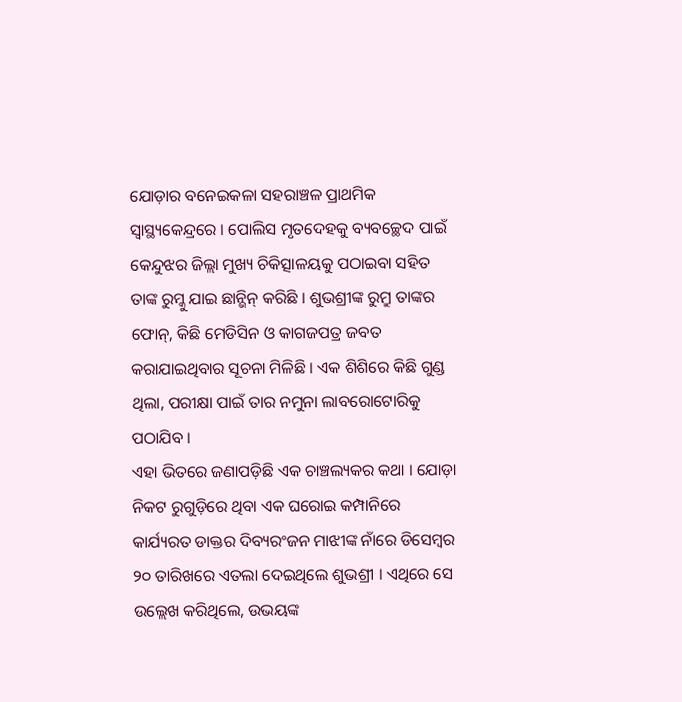ଯୋଡ଼ାର ବନେଇକଳା ସହରାଞ୍ଚଳ ପ୍ରାଥମିକ ସ୍ୱାସ୍ଥ୍ୟକେନ୍ଦ୍ରରେ । ପୋଲିସ ମୃତଦେହକୁ ବ୍ୟବଚ୍ଛେଦ ପାଇଁ କେନ୍ଦୁଝର ଜିଲ୍ଲା ମୁଖ୍ୟ ଚିକିତ୍ସାଳୟକୁ ପଠାଇବା ସହିତ ତାଙ୍କ ରୁମ୍କୁ ଯାଇ ଛାନ୍ଭିନ୍ କରିଛି । ଶୁଭଶ୍ରୀଙ୍କ ରୁମ୍ରୁ ତାଙ୍କର ଫୋନ୍, କିଛି ମେଡିସିନ ଓ କାଗଜପତ୍ର ଜବତ କରାଯାଇଥିବାର ସୂଚନା ମିଳିଛି । ଏକ ଶିଶିରେ କିଛି ଗୁଣ୍ଡ ଥିଲା, ପରୀକ୍ଷା ପାଇଁ ତାର ନମୁନା ଲାବରୋଟୋରିକୁ ପଠାଯିବ ।
ଏହା ଭିତରେ ଜଣାପଡ଼ିଛି ଏକ ଚାଞ୍ଚଲ୍ୟକର କଥା । ଯୋଡ଼ା ନିକଟ ରୁଗୁଡ଼ିରେ ଥିବା ଏକ ଘରୋଇ କମ୍ପାନିରେ କାର୍ଯ୍ୟରତ ଡାକ୍ତର ଦିବ୍ୟରଂଜନ ମାଝୀଙ୍କ ନାଁରେ ଡିସେମ୍ବର ୨୦ ତାରିଖରେ ଏତଲା ଦେଇଥିଲେ ଶୁଭଶ୍ରୀ । ଏଥିରେ ସେ ଉଲ୍ଲେଖ କରିଥିଲେ, ଉଭୟଙ୍କ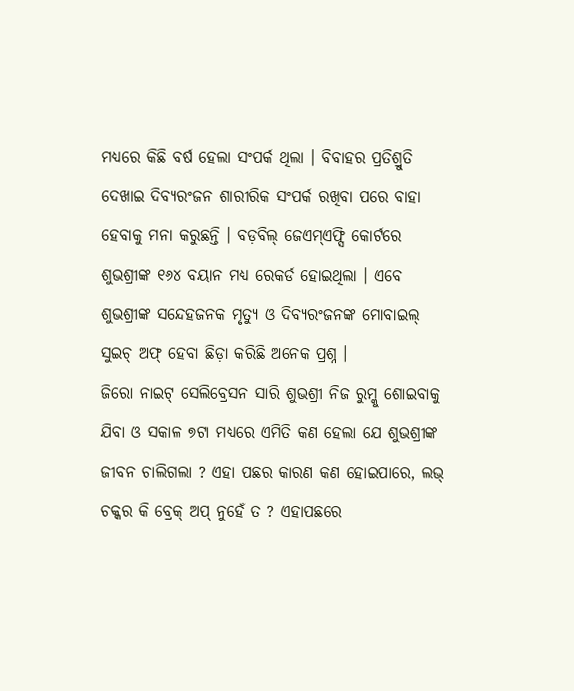ମଧ୍ୟରେ କିଛି ବର୍ଷ ହେଲା ସଂପର୍କ ଥିଲା । ବିବାହର ପ୍ରତିଶ୍ରୁତି ଦେଖାଇ ଦିବ୍ୟରଂଜନ ଶାରୀରିକ ସଂପର୍କ ରଖିବା ପରେ ବାହା ହେବାକୁ ମନା କରୁଛନ୍ତି । ବଡ଼ବିଲ୍ ଜେଏମ୍ଏଫ୍ସି କୋର୍ଟରେ ଶୁଭଶ୍ରୀଙ୍କ ୧୬୪ ବୟାନ ମଧ୍ୟ ରେକର୍ଡ ହୋଇଥିଲା । ଏବେ ଶୁଭଶ୍ରୀଙ୍କ ସନ୍ଦେହଜନକ ମୃତ୍ୟୁ ଓ ଦିବ୍ୟରଂଜନଙ୍କ ମୋବାଇଲ୍ ସୁଇଚ୍ ଅଫ୍ ହେବା ଛିଡ଼ା କରିଛି ଅନେକ ପ୍ରଶ୍ନ ।
ଜିରୋ ନାଇଟ୍ ସେଲିବ୍ରେସନ ସାରି ଶୁଭଶ୍ରୀ ନିଜ ରୁମ୍କୁ ଶୋଇବାକୁ ଯିବା ଓ ସକାଳ ୭ଟା ମଧ୍ୟରେ ଏମିତି କଣ ହେଲା ଯେ ଶୁଭଶ୍ରୀଙ୍କ ଜୀବନ ଚାଲିଗଲା ? ଏହା ପଛର କାରଣ କଣ ହୋଇପାରେ, ଲଭ୍ ଚକ୍କର କି ବ୍ରେକ୍ ଅପ୍ ନୁହେଁ ତ ? ଏହାପଛରେ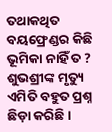ତଥାକଥିତ ବୟଫ୍ରେଣ୍ଡର କିଛି ଭୂମିକା ନାହିଁ ତ ? ଶୁଭଶ୍ରୀଙ୍କ ମୃତ୍ୟୁ ଏମିତି ବହୁତ ପ୍ରଶ୍ନ ଛିଡ଼ା କରିଛି ।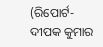(ରିପୋର୍ଟ-ଦୀପକ କୁମାର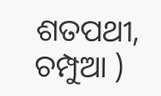ଶତପଥୀ, ଚମ୍ପୁଆ )